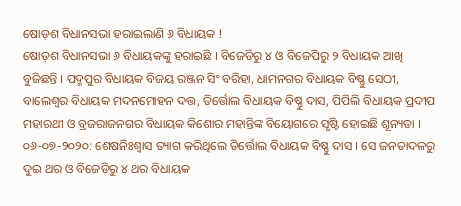ଷୋଡ଼ଶ ବିଧାନସଭା ହରାଇଲାଣି ୬ ବିଧାୟକ !
ଷୋଡ଼ଶ ବିଧାନସଭା ୬ ବିଧାୟକଙ୍କୁ ହରାଇଛି । ବିଜେଡିରୁ ୪ ଓ ବିଜେପିରୁ ୨ ବିଧାୟକ ଆଖି ବୁଜିଛନ୍ତି । ପଦ୍ମପୁର ବିଧାୟକ ବିଜୟ ରଞ୍ଜନ ସିଂ ବରିହା, ଧାମନଗର ବିଧାୟକ ବିଷ୍ଣୁ ସେଠୀ, ବାଲେଶ୍ୱର ବିଧାୟକ ମଦନମୋହନ ଦତ୍ତ, ତିର୍ତ୍ତୋଲ ବିଧାୟକ ବିଷ୍ଣୁ ଦାସ, ପିପିଲି ବିଧାୟକ ପ୍ରଦୀପ ମହାରଥୀ ଓ ବ୍ରଜରାଜନଗର ବିଧାୟକ କିଶୋର ମହାନ୍ତିଙ୍କ ବିୟୋଗରେ ସୃଷ୍ଟି ହୋଇଛି ଶୂନ୍ୟତା ।
୦୬-୦୭-୨୦୨୦: ଶେଷନିଃଶ୍ୱାସ ତ୍ୟାଗ କରିଥିଲେ ତିର୍ତ୍ତୋଲ ବିଧାୟକ ବିଷ୍ଣୁ ଦାସ । ସେ ଜନତାଦଳରୁ ଦୁଇ ଥର ଓ ବିଜେଡିରୁ ୪ ଥର ବିଧାୟକ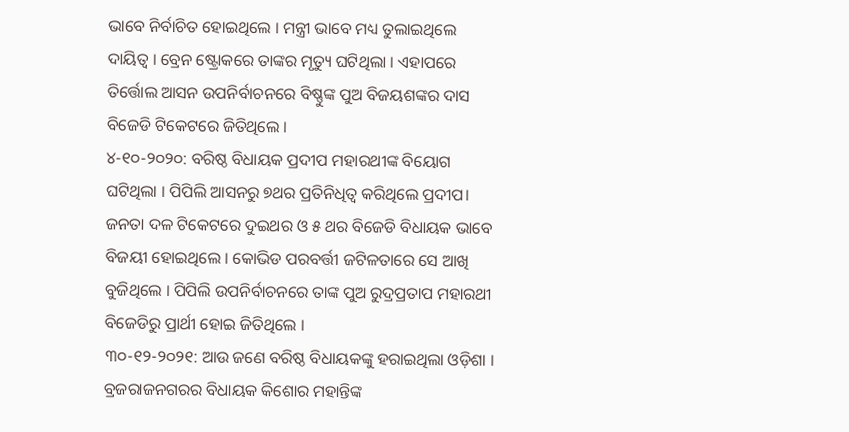ଭାବେ ନିର୍ବାଚିତ ହୋଇଥିଲେ । ମନ୍ତ୍ରୀ ଭାବେ ମଧ୍ୟ ତୁଲାଇଥିଲେ ଦାୟିତ୍ୱ । ବ୍ରେନ ଷ୍ଟ୍ରୋକରେ ତାଙ୍କର ମୃତ୍ୟୁ ଘଟିଥିଲା । ଏହାପରେ ତିର୍ତ୍ତୋଲ ଆସନ ଉପନିର୍ବାଚନରେ ବିଷ୍ଣୁଙ୍କ ପୁଅ ବିଜୟଶଙ୍କର ଦାସ ବିଜେଡି ଟିକେଟରେ ଜିତିଥିଲେ ।
୪-୧୦-୨୦୨୦: ବରିଷ୍ଠ ବିଧାୟକ ପ୍ରଦୀପ ମହାରଥୀଙ୍କ ବିୟୋଗ ଘଟିଥିଲା । ପିପିଲି ଆସନରୁ ୭ଥର ପ୍ରତିନିଧିତ୍ୱ କରିଥିଲେ ପ୍ରଦୀପ। ଜନତା ଦଳ ଟିକେଟରେ ଦୁଇଥର ଓ ୫ ଥର ବିଜେଡି ବିଧାୟକ ଭାବେ ବିଜୟୀ ହୋଇଥିଲେ । କୋଭିଡ ପରବର୍ତ୍ତୀ ଜଟିଳତାରେ ସେ ଆଖି ବୁଜିଥିଲେ । ପିପିଲି ଉପନିର୍ବାଚନରେ ତାଙ୍କ ପୁଅ ରୁଦ୍ରପ୍ରତାପ ମହାରଥୀ ବିଜେଡିରୁ ପ୍ରାର୍ଥୀ ହୋଇ ଜିତିଥିଲେ ।
୩୦-୧୨-୨୦୨୧: ଆଉ ଜଣେ ବରିଷ୍ଠ ବିଧାୟକଙ୍କୁ ହରାଇଥିଲା ଓଡ଼ିଶା । ବ୍ରଜରାଜନଗରର ବିଧାୟକ କିଶୋର ମହାନ୍ତିଙ୍କ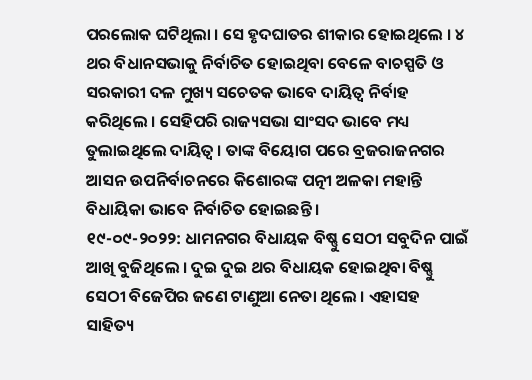ପରଲୋକ ଘଟିଥିଲା । ସେ ହୃଦଘାତର ଶୀକାର ହୋଇଥିଲେ । ୪ ଥର ବିଧାନସଭାକୁ ନିର୍ବାଚିତ ହୋଇଥିବା ବେଳେ ବାଚସ୍ପତି ଓ ସରକାରୀ ଦଳ ମୁଖ୍ୟ ସଚେତକ ଭାବେ ଦାୟିତ୍ୱ ନିର୍ବାହ କରିଥିଲେ । ସେହିପରି ରାଜ୍ୟସଭା ସାଂସଦ ଭାବେ ମଧ୍ୟ ତୁଲାଇଥିଲେ ଦାୟିତ୍ୱ । ତାଙ୍କ ବିୟୋଗ ପରେ ବ୍ରଜରାଜନଗର ଆସନ ଉପନିର୍ବାଚନରେ କିଶୋରଙ୍କ ପତ୍ନୀ ଅଳକା ମହାନ୍ତି ବିଧାୟିକା ଭାବେ ନିର୍ବାଚିତ ହୋଇଛନ୍ତି ।
୧୯-୦୯-୨୦୨୨: ଧାମନଗର ବିଧାୟକ ବିଷ୍ଣୁ ସେଠୀ ସବୁଦିନ ପାଇଁ ଆଖି ବୁଜିଥିଲେ । ଦୁଇ ଦୁଇ ଥର ବିଧାୟକ ହୋଇଥିବା ବିଷ୍ଣୁ ସେଠୀ ବିଜେପିର ଜଣେ ଟାଣୁଆ ନେତା ଥିଲେ । ଏହାସହ ସାହିତ୍ୟ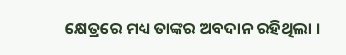କ୍ଷେତ୍ରରେ ମଧ୍ୟ ତାଙ୍କର ଅବଦାନ ରହିଥିଲା ।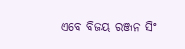ଏବେ ବିଜୟ ରଞ୍ଜନ ସିଂ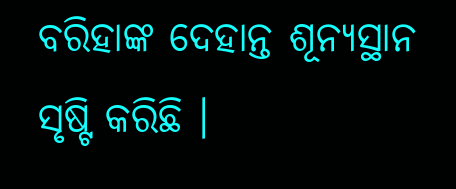ବରିହାଙ୍କ ଦେହାନ୍ତ ଶୂନ୍ୟସ୍ଥାନ ସୃଷ୍ଟି କରିଛି ।